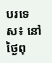បរទេស៖ នៅថ្ងៃពុ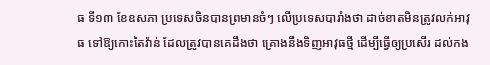ធ ទី១៣ ខែឧសភា ប្រទេសចិនបានព្រមានចំៗ លើប្រទេសបារាំងថា ដាច់ខាតមិនត្រូវលក់អាវុធ ទៅឱ្យកោះតៃវ៉ាន់ ដែលត្រូវបានគេដឹងថា គ្រោងនឹងទិញអាវុធថ្មី ដើម្បីធ្វើឲ្យប្រសើរ ដល់កង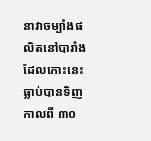នាវាចម្បាំងផលិតនៅបារាំង ដែលកោះនេះ ធ្លាប់បានទិញកាលពី ៣០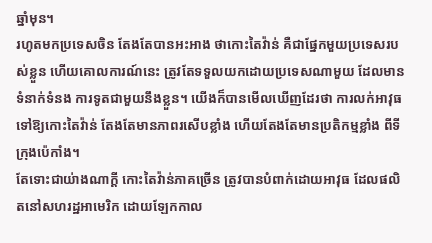ឆ្នាំមុន។
រហូតមកប្រទេសចិន តែងតែបានអះអាង ថាកោះតៃវ៉ាន់ គឺជាផ្នែកមួយប្រទេសរបស់ខ្លួន ហើយគោលការណ៍នេះ ត្រូវតែទទួលយកដោយប្រទេសណាមួយ ដែលមានទំនាក់ទំនង ការទូតជាមួយនឹងខ្លួន។ យើងក៏បានមើលឃើញដែរថា ការលក់អាវុធទៅឱ្យកោះតៃវ៉ាន់ តែងតែមានភាពរសើបខ្លាំង ហើយតែងតែមានប្រតិកម្មខ្លាំង ពីទីក្រុងប៉េកាំង។
តែទោះជាយ់ាងណាក្តី កោះតៃវ៉ាន់ភាគច្រើន ត្រូវបានបំពាក់ដោយអាវុធ ដែលផលិតនៅសហរដ្ឋអាមេរិក ដោយឡែកកាល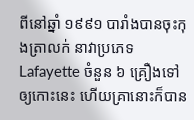ពីនៅឆ្នាំ ១៩៩១ បារាំងបានចុះកុងត្រាលក់ នាវាប្រភេទ Lafayette ចំនួន ៦ គ្រឿងទៅឲ្យកោះនេះ ហើយគ្រានោះក៏បាន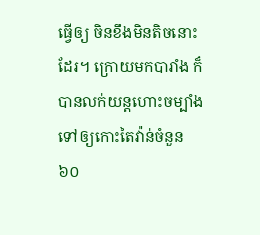ធ្វើឲ្យ ចិនខឹងមិនតិចនោះដែរ។ ក្រោយមកបារាំង ក៏បានលក់យន្តហោះចម្បាំង ទៅឲ្យកោះតៃវ៉ាន់ចំនួន ៦០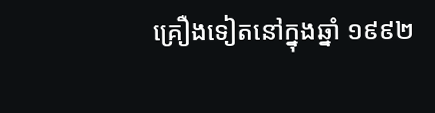គ្រឿងទៀតនៅក្នុងឆ្នាំ ១៩៩២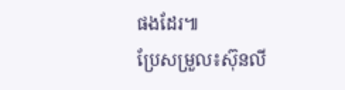ផងដែរ៕
ប្រែសម្រួល៖ស៊ុនលី